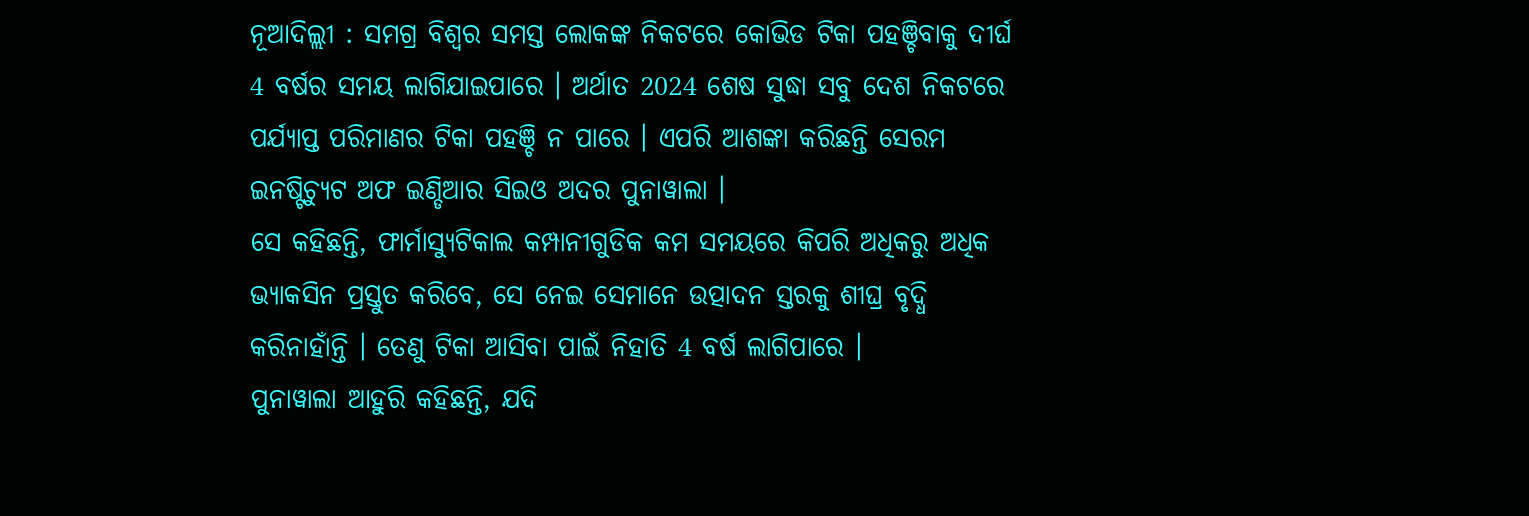ନୂଆଦିଲ୍ଲୀ : ସମଗ୍ର ବିଶ୍ବର ସମସ୍ତ ଲୋକଙ୍କ ନିକଟରେ କୋଭିଡ ଟିକା ପହଞ୍ଚିବାକୁ ଦୀର୍ଘ 4 ବର୍ଷର ସମୟ ଲାଗିଯାଇପାରେ । ଅର୍ଥାତ 2024 ଶେଷ ସୁଦ୍ଧା ସବୁ ଦେଶ ନିକଟରେ ପର୍ଯ୍ୟାପ୍ତ ପରିମାଣର ଟିକା ପହଞ୍ଚି ନ ପାରେ । ଏପରି ଆଶଙ୍କା କରିଛନ୍ତି ସେରମ ଇନଷ୍ଟିଚ୍ୟୁଟ ଅଫ ଇଣ୍ଡିଆର ସିଇଓ ଅଦର ପୁନାୱାଲା ।
ସେ କହିଛନ୍ତି, ଫାର୍ମାସ୍ୟୁଟିକାଲ କମ୍ପାନୀଗୁଡିକ କମ ସମୟରେ କିପରି ଅଧିକରୁ ଅଧିକ ଭ୍ୟାକସିନ ପ୍ରସ୍ତୁତ କରିବେ, ସେ ନେଇ ସେମାନେ ଉତ୍ପାଦନ ସ୍ତରକୁ ଶୀଘ୍ର ବୃଦ୍ଧି କରିନାହାଁନ୍ତି । ତେଣୁ ଟିକା ଆସିବା ପାଇଁ ନିହାତି 4 ବର୍ଷ ଲାଗିପାରେ ।
ପୁନାୱାଲା ଆହୁରି କହିଛନ୍ତି, ଯଦି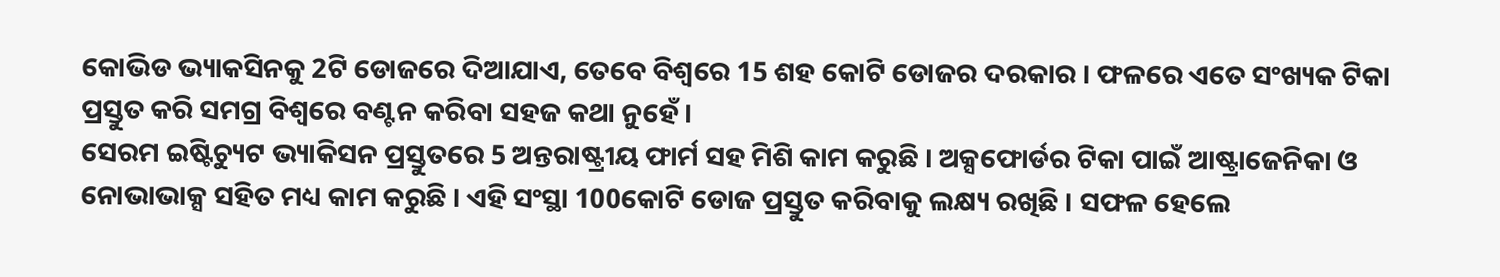କୋଭିଡ ଭ୍ୟାକସିନକୁ 2ଟି ଡୋଜରେ ଦିଆଯାଏ, ତେବେ ବିଶ୍ବରେ 15 ଶହ କୋଟି ଡୋଜର ଦରକାର । ଫଳରେ ଏତେ ସଂଖ୍ୟକ ଟିକା ପ୍ରସ୍ତୁତ କରି ସମଗ୍ର ବିଶ୍ବରେ ବଣ୍ଟନ କରିବା ସହଜ କଥା ନୁହେଁ ।
ସେରମ ଇଷ୍ଟିଚ୍ୟୁଟ ଭ୍ୟାକିସନ ପ୍ରସ୍ତୁତରେ 5 ଅନ୍ତରାଷ୍ଟ୍ରୀୟ ଫାର୍ମ ସହ ମିଶି କାମ କରୁଛି । ଅକ୍ସଫୋର୍ଡର ଟିକା ପାଇଁ ଆଷ୍ଟ୍ରାଜେନିକା ଓ ନୋଭାଭାକ୍ସ ସହିତ ମଧ୍ୟ କାମ କରୁଛି । ଏହି ସଂସ୍ଥା 100କୋଟି ଡୋଜ ପ୍ରସ୍ତୁତ କରିବାକୁ ଲକ୍ଷ୍ୟ ରଖିଛି । ସଫଳ ହେଲେ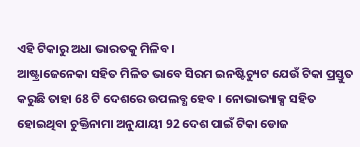ଏହି ଟିକାରୁ ଅଧା ଭାରତକୁ ମିଳିବ ।
ଆଷ୍ଟ୍ରାଜେନେକା ସହିତ ମିଳିତ ଭାବେ ସିରମ ଇନଷ୍ଟିଚ୍ୟୁଟ ଯେଉଁ ଟିକା ପ୍ରସ୍ତୁତ କରୁଛି ତାହା 68 ଟି ଦେଶରେ ଉପଲବ୍ଧ ହେବ । ନୋଭାଭ୍ୟାକ୍ସ ସହିତ ହୋଇଥିବା ଚୁକ୍ତିନାମା ଅନୁଯାୟୀ 92 ଦେଶ ପାଇଁ ଟିକା ଡୋଜ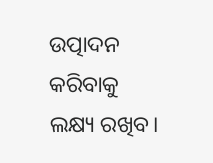ଉତ୍ପାଦନ କରିବାକୁ ଲକ୍ଷ୍ୟ ରଖିବ।